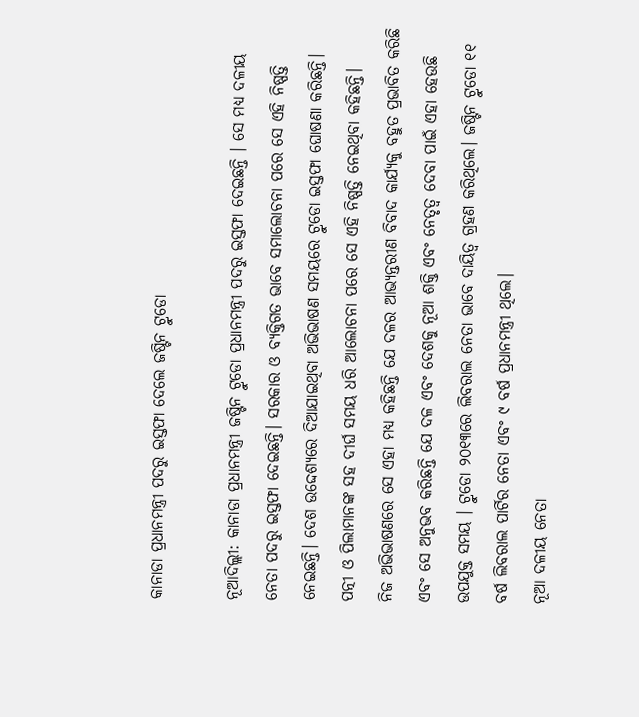କାନାଡା ପ୍ରଧାନମନ୍ତ୍ରୀ ପଦରୁ ଇସ୍ତଫା ଦେଲେ ଜଷ୍ଟିନ ଟ୍ରୁଡୋ

ନୂଆଦିଲ୍ଲୀ: କାନାଡା ପ୍ରଧାନମନ୍ତ୍ରୀ ଜଷ୍ଟିନ ଟ୍ରୁଡୋ ପ୍ରଧାନମନ୍ତ୍ରୀ ପଦରୁ ଇସ୍ତଫା ଦେଇଛନ୍ତି । ସେ ମଧ୍ୟ ଦଳୀୟ ନେତା ପଦରୁ ଇସ୍ତଫା ଦେଇଛନ୍ତି। ସରକାର ଓ ବ୍ୟକ୍ତିଗତ ଭାବେ ସମାଲୋଚନା ପରେ ସେ ଏହି ନିଷ୍ପତ୍ତି ନେଇଛନ୍ତି। ଦେଶ ଉଦ୍ଦେଶ୍ୟରେ ଦିଆଯାଇଥିବା ଅଭିଭାଷଣ ସମୟରେ ଟ୍ରୁଡୋ ଇସ୍ତଫା ଘୋଷଣା କରିଛନ୍ତି। ପତ୍ନୀ ଓ ପିଲାମାନଙ୍କ ସହ ଦୀର୍ଘ ସମୟ ଧରି ଆଲୋଚନା ପରେ ସେ ଏହି ନିଷ୍ପତ୍ତି ନେଇଥିବା କହିଛନ୍ତି।
ନିଜ ଅଭିଭାଷଣରେ ସେ ଏହା ମଧ୍ୟ କହିଛନ୍ତି ଯେ ଦଳର ଆଭ୍ୟନ୍ତରୀଣ ବିବାଦ କାର୍ଯ୍ୟକୁ ବହୁତ ପ୍ରଭାବିତ କରିଛି ଏବଂ ସେ ଅନୁଭବ କରିଛନ୍ତି ଯେ ଦଳ ଏବଂ ଦେଶକୁ ନୂଆ ଶକ୍ତି ଏବଂ ନେତୃତ୍ୱ ଦେବା ପାଇଁ ଏହା ହେଉଛି ଉପଯୁକ୍ତ ସମୟ । ଟ୍ରୁଡୋ ୨୦୧୩ରେ ଲିବରାଲ ନେତା ଭାବେ ଦାୟିତ୍ୱ ଗ୍ରହଣ କରିଥିଲେ। ଜଷ୍ଟିନ ଟ୍ରୁଡୋ ୧୧ ବର୍ଷ ଲିବରାଲ ପାର୍ଟିର ନେତା ଏବଂ ୯ ବର୍ଷ ପ୍ରଧାନମନ୍ତ୍ରୀ ଥିଲେ।
ନୂଆ ଦଳୀୟ ନେତା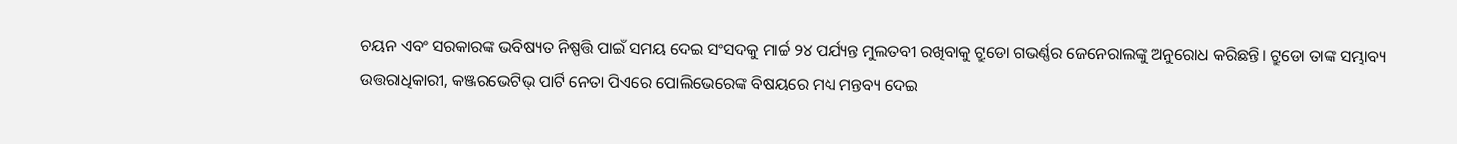ଚୟନ ଏବଂ ସରକାରଙ୍କ ଭବିଷ୍ୟତ ନିଷ୍ପତ୍ତି ପାଇଁ ସମୟ ଦେଇ ସଂସଦକୁ ମାର୍ଚ୍ଚ ୨୪ ପର୍ଯ୍ୟନ୍ତ ମୁଲତବୀ ରଖିବାକୁ ଟ୍ରୁଡୋ ଗଭର୍ଣ୍ଣର ଜେନେରାଲଙ୍କୁ ଅନୁରୋଧ କରିଛନ୍ତି। ଟ୍ରୁଡୋ ତାଙ୍କ ସମ୍ଭାବ୍ୟ ଉତ୍ତରାଧିକାରୀ, କଞ୍ଜରଭେଟିଭ୍ ପାର୍ଟି ନେତା ପିଏରେ ପୋଲିଭେରେଙ୍କ ବିଷୟରେ ମଧ୍ୟ ମନ୍ତବ୍ୟ ଦେଇ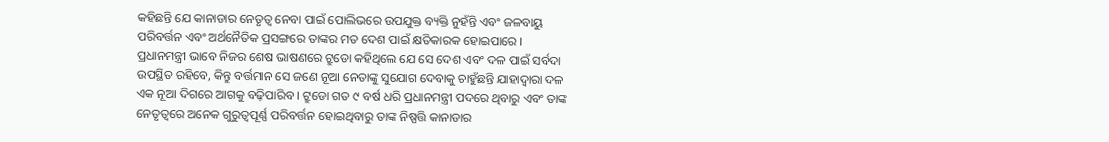କହିଛନ୍ତି ଯେ କାନାଡାର ନେତୃତ୍ୱ ନେବା ପାଇଁ ପୋଲିଭରେ ଉପଯୁକ୍ତ ବ୍ୟକ୍ତି ନୁହଁନ୍ତି ଏବଂ ଜଳବାୟୁ ପରିବର୍ତ୍ତନ ଏବଂ ଅର୍ଥନୈତିକ ପ୍ରସଙ୍ଗରେ ତାଙ୍କର ମତ ଦେଶ ପାଇଁ କ୍ଷତିକାରକ ହୋଇପାରେ ।
ପ୍ରଧାନମନ୍ତ୍ରୀ ଭାବେ ନିଜର ଶେଷ ଭାଷଣରେ ଟ୍ରୁଡୋ କହିଥିଲେ ଯେ ସେ ଦେଶ ଏବଂ ଦଳ ପାଇଁ ସର୍ବଦା ଉପସ୍ଥିତ ରହିବେ, କିନ୍ତୁ ବର୍ତ୍ତମାନ ସେ ଜଣେ ନୂଆ ନେତାଙ୍କୁ ସୁଯୋଗ ଦେବାକୁ ଚାହୁଁଛନ୍ତି ଯାହାଦ୍ୱାରା ଦଳ ଏକ ନୂଆ ଦିଗରେ ଆଗକୁ ବଢ଼ିପାରିବ । ଟ୍ରୁଡୋ ଗତ ୯ ବର୍ଷ ଧରି ପ୍ରଧାନମନ୍ତ୍ରୀ ପଦରେ ଥିବାରୁ ଏବଂ ତାଙ୍କ ନେତୃତ୍ୱରେ ଅନେକ ଗୁରୁତ୍ୱପୂର୍ଣ୍ଣ ପରିବର୍ତ୍ତନ ହୋଇଥିବାରୁ ତାଙ୍କ ନିଷ୍ପତ୍ତି କାନାଡାର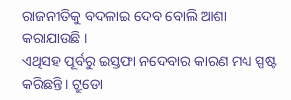ରାଜନୀତିକୁ ବଦଳାଇ ଦେବ ବୋଲି ଆଶା କରାଯାଉଛି ।
ଏଥିସହ ପୂର୍ବରୁ ଇସ୍ତଫା ନଦେବାର କାରଣ ମଧ୍ୟ ସ୍ପଷ୍ଟ କରିଛନ୍ତି। ଟ୍ରୁଡୋ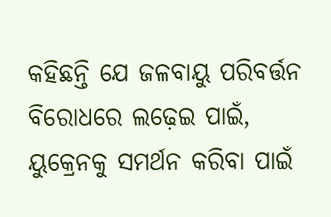କହିଛନ୍ତି ଯେ ଜଳବାୟୁ ପରିବର୍ତ୍ତନ ବିରୋଧରେ ଲଢ଼େଇ ପାଇଁ, ୟୁକ୍ରେନକୁ ସମର୍ଥନ କରିବା ପାଇଁ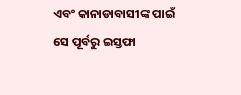ଏବଂ କାନାଡାବାସୀଙ୍କ ପାଇଁ ସେ ପୂର୍ବରୁ ଇସ୍ତଫା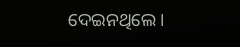ଦେଇନଥିଲେ।